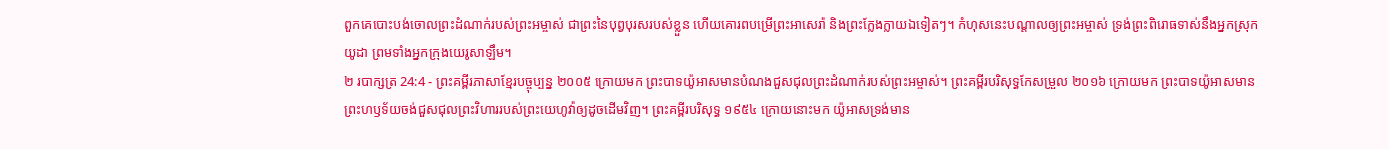ពួកគេបោះបង់ចោលព្រះដំណាក់របស់ព្រះអម្ចាស់ ជាព្រះនៃបុព្វបុរសរបស់ខ្លួន ហើយគោរពបម្រើព្រះអាសេរ៉ា និងព្រះក្លែងក្លាយឯទៀតៗ។ កំហុសនេះបណ្ដាលឲ្យព្រះអម្ចាស់ ទ្រង់ព្រះពិរោធទាស់នឹងអ្នកស្រុកយូដា ព្រមទាំងអ្នកក្រុងយេរូសាឡឹម។
២ របាក្សត្រ 24:4 - ព្រះគម្ពីរភាសាខ្មែរបច្ចុប្បន្ន ២០០៥ ក្រោយមក ព្រះបាទយ៉ូអាសមានបំណងជួសជុលព្រះដំណាក់របស់ព្រះអម្ចាស់។ ព្រះគម្ពីរបរិសុទ្ធកែសម្រួល ២០១៦ ក្រោយមក ព្រះបាទយ៉ូអាសមានព្រះហឫទ័យចង់ជួសជុលព្រះវិហាររបស់ព្រះយេហូវ៉ាឲ្យដូចដើមវិញ។ ព្រះគម្ពីរបរិសុទ្ធ ១៩៥៤ ក្រោយនោះមក យ៉ូអាសទ្រង់មាន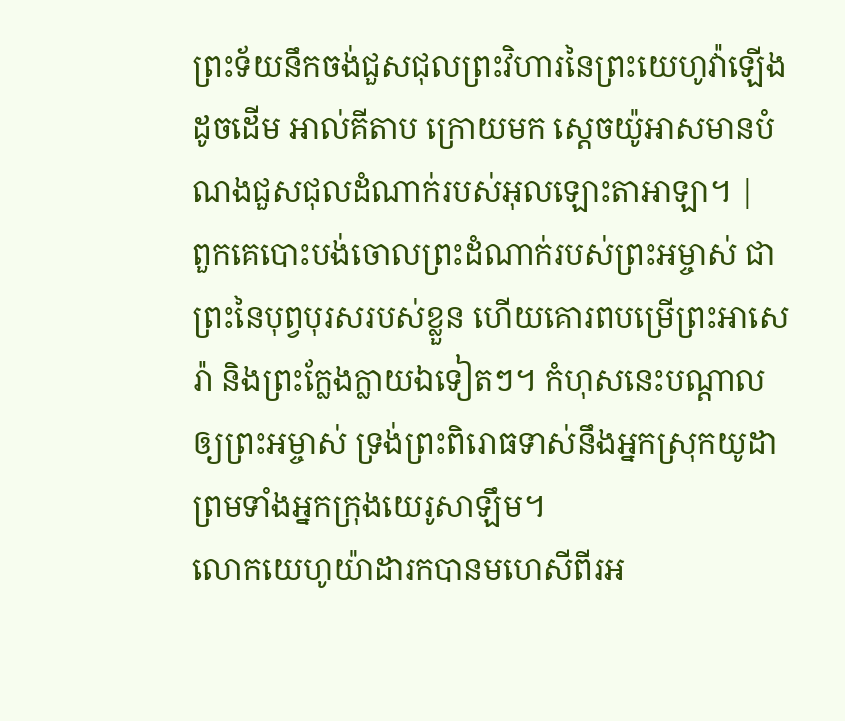ព្រះទ័យនឹកចង់ជួសជុលព្រះវិហារនៃព្រះយេហូវ៉ាឡើងដូចដើម អាល់គីតាប ក្រោយមក ស្តេចយ៉ូអាសមានបំណងជួសជុលដំណាក់របស់អុលឡោះតាអាឡា។ |
ពួកគេបោះបង់ចោលព្រះដំណាក់របស់ព្រះអម្ចាស់ ជាព្រះនៃបុព្វបុរសរបស់ខ្លួន ហើយគោរពបម្រើព្រះអាសេរ៉ា និងព្រះក្លែងក្លាយឯទៀតៗ។ កំហុសនេះបណ្ដាលឲ្យព្រះអម្ចាស់ ទ្រង់ព្រះពិរោធទាស់នឹងអ្នកស្រុកយូដា ព្រមទាំងអ្នកក្រុងយេរូសាឡឹម។
លោកយេហូយ៉ាដារកបានមហេសីពីរអ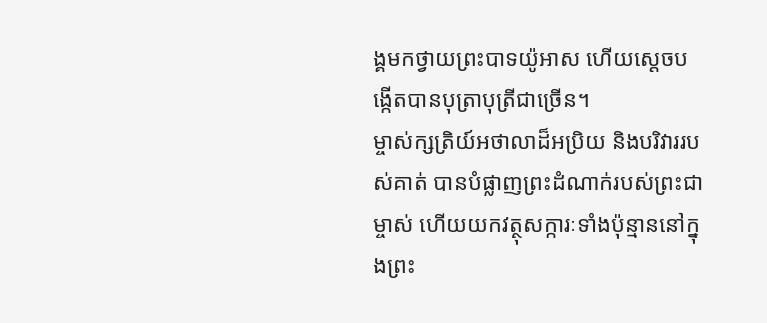ង្គមកថ្វាយព្រះបាទយ៉ូអាស ហើយស្ដេចបង្កើតបានបុត្រាបុត្រីជាច្រើន។
ម្ចាស់ក្សត្រិយ៍អថាលាដ៏អប្រិយ និងបរិវាររបស់គាត់ បានបំផ្លាញព្រះដំណាក់របស់ព្រះជាម្ចាស់ ហើយយកវត្ថុសក្ការៈទាំងប៉ុន្មាននៅក្នុងព្រះ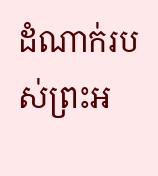ដំណាក់របស់ព្រះអ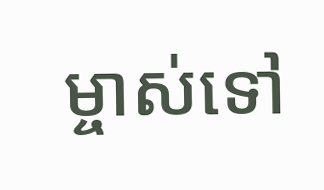ម្ចាស់ទៅ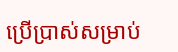ប្រើប្រាស់សម្រាប់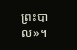ព្រះបាល»។